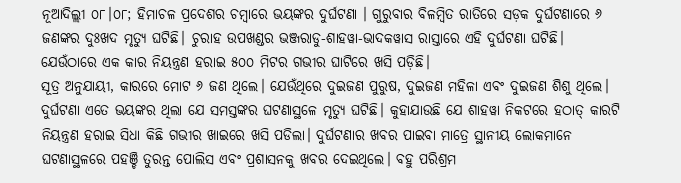ନୂଆଦିଲ୍ଲୀ ୦୮।୦୮; ହିମାଚଳ ପ୍ରଦେଶର ଚମ୍ଵାରେ ଭୟଙ୍କର ଦୁର୍ଘଟଣା । ଗୁରୁବାର ବିଳମ୍ବିତ ରାତିରେ ସଡ଼କ ଦୁର୍ଘଟଣାରେ ୬ ଜଣଙ୍କର ଦୁଃଖଦ ମୃତ୍ୟୁ ଘଟିଛି। ଚୁରାହ ଉପଖଣ୍ଡର ଭଞ୍ଜରାଡୁ-ଶାହୱା-ଭାଦକୱାସ ରାସ୍ତାରେ ଏହି ଦୁର୍ଘଟଣା ଘଟିଛି। ଯେଉଁଠାରେ ଏକ କାର ନିୟନ୍ତ୍ରଣ ହରାଇ ୫୦୦ ମିଟର ଗଭୀର ଘାଟିରେ ଖସି ପଡ଼ିଛି।
ସୂତ୍ର ଅନୁଯାୟୀ, କାରରେ ମୋଟ ୬ ଜଣ ଥିଲେ। ଯେଉଁଥିରେ ଦୁଇଜଣ ପୁରୁଷ, ଦୁଇଜଣ ମହିଳା ଏବଂ ଦୁଇଜଣ ଶିଶୁ ଥିଲେ। ଦୁର୍ଘଟଣା ଏତେ ଭୟଙ୍କର ଥିଲା ଯେ ସମସ୍ତଙ୍କର ଘଟଣାସ୍ଥଳେ ମୃତ୍ୟୁ ଘଟିଛି। କୁହାଯାଉଛି ଯେ ଶାହୱା ନିକଟରେ ହଠାତ୍ କାରଟି ନିୟନ୍ତ୍ରଣ ହରାଇ ସିଧା କିଛି ଗଭୀର ଖାଇରେ ଖସି ପଡିଲା। ଦୁର୍ଘଟଣାର ଖବର ପାଇବା ମାତ୍ରେ ସ୍ଥାନୀୟ ଲୋକମାନେ ଘଟଣାସ୍ଥଳରେ ପହଞ୍ଚି ତୁରନ୍ତ ପୋଲିସ ଏବଂ ପ୍ରଶାସନକୁ ଖବର ଦେଇଥିଲେ। ବହୁ ପରିଶ୍ରମ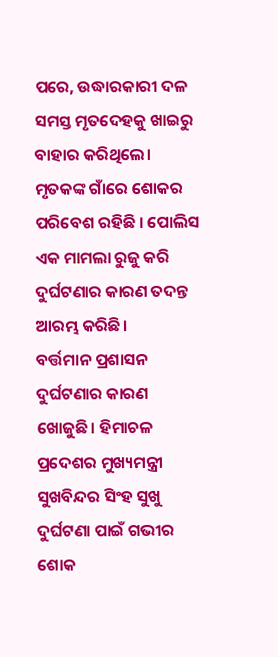ପରେ, ଉଦ୍ଧାରକାରୀ ଦଳ ସମସ୍ତ ମୃତଦେହକୁ ଖାଇରୁ ବାହାର କରିଥିଲେ। ମୃତକଙ୍କ ଗାଁରେ ଶୋକର ପରିବେଶ ରହିଛି । ପୋଲିସ ଏକ ମାମଲା ରୁଜୁ କରି ଦୁର୍ଘଟଣାର କାରଣ ତଦନ୍ତ ଆରମ୍ଭ କରିଛି।
ବର୍ତ୍ତମାନ ପ୍ରଶାସନ ଦୁର୍ଘଟଣାର କାରଣ ଖୋଜୁଛି। ହିମାଚଳ ପ୍ରଦେଶର ମୁଖ୍ୟମନ୍ତ୍ରୀ ସୁଖବିନ୍ଦର ସିଂହ ସୁଖୁ ଦୁର୍ଘଟଣା ପାଇଁ ଗଭୀର ଶୋକ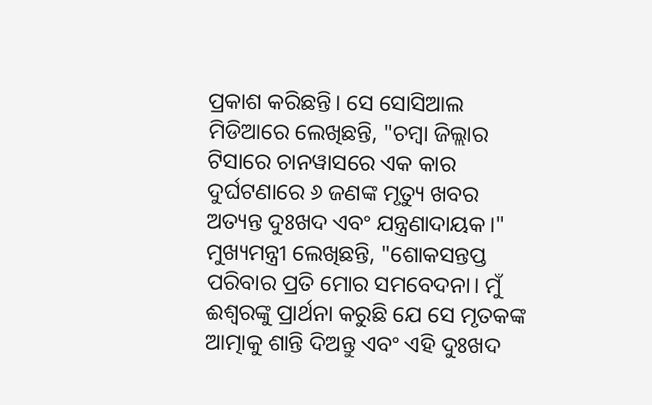ପ୍ରକାଶ କରିଛନ୍ତି। ସେ ସୋସିଆଲ ମିଡିଆରେ ଲେଖିଛନ୍ତି, "ଚମ୍ବା ଜିଲ୍ଲାର ଟିସାରେ ଚାନୱାସରେ ଏକ କାର ଦୁର୍ଘଟଣାରେ ୬ ଜଣଙ୍କ ମୃତ୍ୟୁ ଖବର ଅତ୍ୟନ୍ତ ଦୁଃଖଦ ଏବଂ ଯନ୍ତ୍ରଣାଦାୟକ।" ମୁଖ୍ୟମନ୍ତ୍ରୀ ଲେଖିଛନ୍ତି, "ଶୋକସନ୍ତପ୍ତ ପରିବାର ପ୍ରତି ମୋର ସମବେଦନା। ମୁଁ ଈଶ୍ୱରଙ୍କୁ ପ୍ରାର୍ଥନା କରୁଛି ଯେ ସେ ମୃତକଙ୍କ ଆତ୍ମାକୁ ଶାନ୍ତି ଦିଅନ୍ତୁ ଏବଂ ଏହି ଦୁଃଖଦ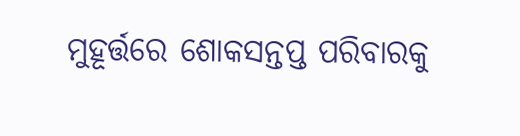ମୁହୂର୍ତ୍ତରେ ଶୋକସନ୍ତପ୍ତ ପରିବାରକୁ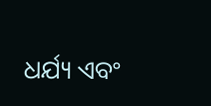ଧର୍ଯ୍ୟ ଏବଂ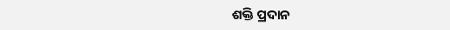ଶକ୍ତି ପ୍ରଦାନ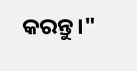କରନ୍ତୁ।"